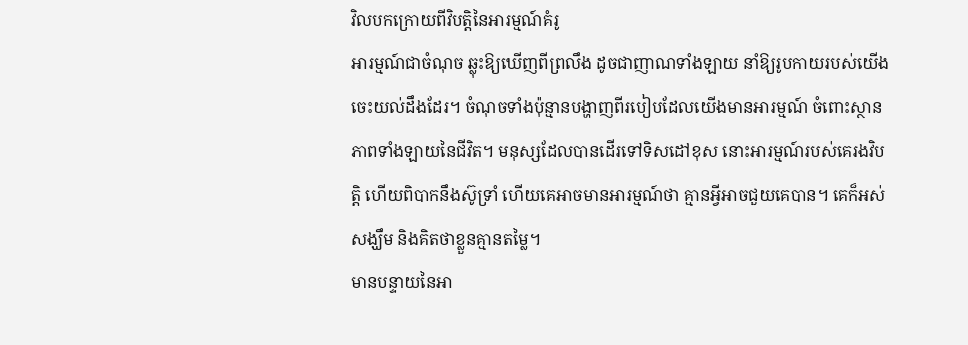វិលបកក្រោយពីវិបត្តិនៃអារម្មណ៍គំរូ
អារម្មណ៍ជាចំណុច ឆ្លុះឱ្យឃើញពីព្រលឹង ដូចជាញាណទាំងឡាយ នាំឱ្យរូបកាយរបស់យើងចេះយល់ដឹងដែរ។ ចំណុចទាំងប៉ុន្មានបង្ហាញពីរបៀបដែលយើងមានអារម្មណ៍ ចំពោះស្ថានភាពទាំងឡាយនៃជីវិត។ មនុស្សដែលបានដើរទៅទិសដៅខុស នោះអារម្មណ៍របស់គេរងវិបត្តិ ហើយពិបាកនឹងស៊ូទ្រាំ ហើយគេអាចមានអារម្មណ៍ថា គ្មានអ្វីអាចជួយគេបាន។ គេក៏អស់សង្ឃឹម និងគិតថាខ្លួនគ្មានតម្លៃ។
មានបន្ទាយនៃអា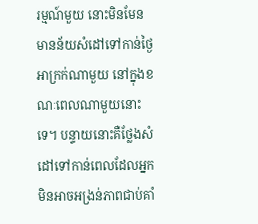រម្មណ៍មួយ នោះមិនមែនមានន័យសំដៅទៅកាន់ថ្ងៃអាក្រក់ណាមួយ នៅក្នុងខណៈពេលណាមួយនោះទេ។ បន្ទាយនោះគឺថ្លែងសំដៅទៅកាន់ពេលដែលអ្នកមិនអាចអង្រន់ភាពជាប់គាំ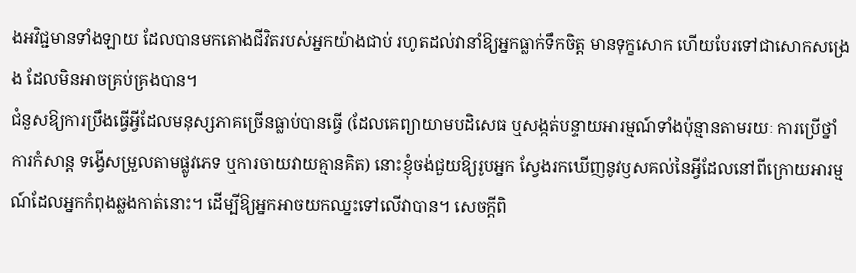ងអវិជ្ជមានទាំងឡាយ ដែលបានមកតោងជីវិតរបស់អ្នកយ៉ាងជាប់ រហូតដល់វានាំឱ្យអ្នកធ្លាក់ទឹកចិត្ដ មានទុក្ខសោក ហើយបែរទៅជាសោកសង្រេង ដែលមិនអាចគ្រប់គ្រងបាន។
ជំនួសឱ្យការប្រឹងធ្វើអ្វីដែលមនុស្សភាគច្រើនធ្លាប់បានធ្វើ (ដែលគេព្យាយាមបដិសេធ ឬសង្កត់បន្ទាយអារម្មណ៍ទាំងប៉ុន្មានតាមរយៈ ការប្រើថ្នាំ ការកំសាន្ដ ទង្វើសម្រួលតាមផ្លូវភេទ ឬការចាយវាយគ្មានគិត) នោះខ្ញុំចង់ជួយឱ្យរូបអ្នក ស្វែងរកឃើញនូវឫសគល់នៃអ្វីដែលនៅពីក្រោយអារម្មណ៍ដែលអ្នកកំពុងឆ្លងកាត់នោះ។ ដើម្បីឱ្យអ្នកអាចយកឈ្នះទៅលើវាបាន។ សេចក្ដីពិ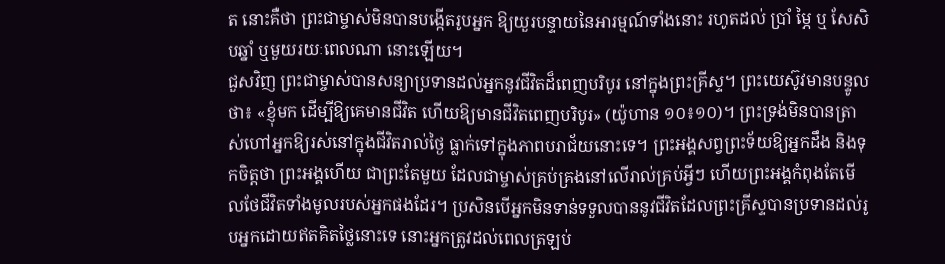ត នោះគឺថា ព្រះជាម្ចាស់មិនបានបង្កើតរូបអ្នក ឱ្យយួរបន្ទាយនៃអារម្មណ៍ទាំងនោះ រហូតដល់ ប្រាំ ម្ភៃ ឬ សែសិបឆ្នាំ ឬមួយរយៈពេលណា នោះឡើយ។
ជួសវិញ ព្រះជាម្ចាស់បានសន្យាប្រទានដល់អ្នកនូវជីវិតដ៏ពេញបរិបូរ នៅក្នុងព្រះគ្រីស្ទ។ ព្រះយេស៊ូវមានបន្ទូលថា៖ «ខ្ញុំមក ដើម្បីឱ្យគេមានជីវិត ហើយឱ្យមានជីវិតពេញបរិបូរ» (យ៉ូហាន ១០៖១០)។ ព្រះទ្រង់មិនបានត្រាស់ហៅអ្នកឱ្យរស់នៅក្នុងជីវិតរាល់ថ្ងៃ ធ្លាក់ទៅក្នុងភាពបរាជ័យនោះទេ។ ព្រះអង្គសព្វព្រះទ័យឱ្យអ្នកដឹង និងទុកចិត្ដថា ព្រះអង្គហើយ ជាព្រះតែមួយ ដែលជាម្ចាស់គ្រប់គ្រងនៅលើរាល់គ្រប់អ្វីៗ ហើយព្រះអង្គកំពុងតែមើលថែជីវិតទាំងមូលរបស់អ្នកផងដែរ។ ប្រសិនបើអ្នកមិនទាន់ទទួលបាននូវជីវិតដែលព្រះគ្រីស្ទបានប្រទានដល់រូបអ្នកដោយឥតគិតថ្លៃនោះទេ នោះអ្នកត្រូវដល់ពេលត្រឡប់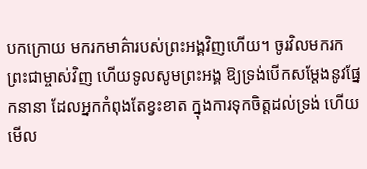បកក្រោយ មករកមាគ៌ារបស់ព្រះអង្គវិញហើយ។ ចូរវិលមករកព្រះជាម្ចាស់វិញ ហើយទូលសូមព្រះអង្គ ឱ្យទ្រង់បើកសម្ដែងនូវផ្នែកនានា ដែលអ្នកកំពុងតែខ្វះខាត ក្នុងការទុកចិត្ដដល់ទ្រង់ ហើយមើល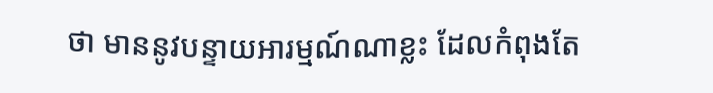ថា មាននូវបន្ទាយអារម្មណ៍ណាខ្លះ ដែលកំពុងតែ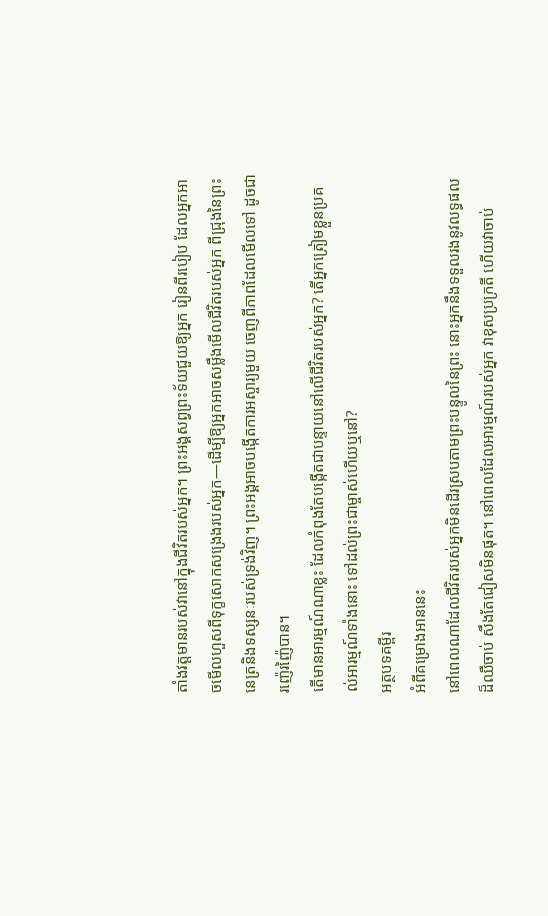តាំងវត្ដមានរបស់វានៅក្នុងជីវិតរបស់អ្នក។ ព្រះអង្គសព្វព្រះទ័យជួយឱ្យអ្នក រៀនពីរបៀប ដែលអ្នកអាចមើលហួសពីទុក្ខសោកសង្រេងរបស់អ្នក—ដើម្បីឱ្យអ្នកអាចសម្លឹងមើលជីវិតរបស់អ្នក ពីជ្រុងនៃព្រះនេត្រនិងទស្សនៈរបស់ទ្រង់វិញ។ ព្រះអង្គអាចបង្កើតការអស្ចារ្យមួយ ចេញពីភាពដែលមើលទៅ ដូចជារញ៉េរញ៉ៃបាន។
តើមានអារម្មណ៍ណាខ្លះ ដែលកំពុងតែបង្កើតជាបន្ទាយនៅលើជីវិតរបស់អ្នក? តើអ្នកត្រៀមខ្លួនប្រគល់អារម្មណ៍ទាំងនោះ ទៅដល់ព្រះជាម្ចាស់ហើយឬនៅ?
អត្ថបទគម្ពីរ
អំពីគម្រោងអាននេះ
នៅពេលណាដែលជីវិតរបស់អ្នកមិនដើរស្របតាមព្រះបន្ទូលនៃព្រះ នោះអ្នកនឹងទទួលរងនូវលទ្ធផលដ៏ឈឺចាប់ សឹងតែជៀសមិនផុត។ នៅពេលដែលអារម្មណ៍របស់អ្នក វាខុសប្រក្រតី ហើយវាចាប់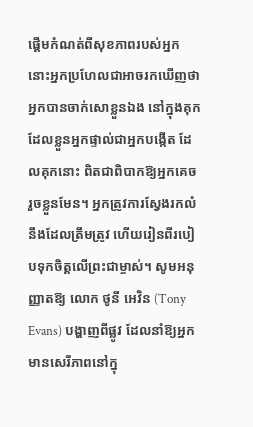ផ្ដើមកំណត់ពីសុខភាពរបស់អ្នក នោះអ្នកប្រហែលជាអាចរកឃើញថា អ្នកបានចាក់សោខ្លួនឯង នៅក្នុងគុកដែលខ្លួនអ្នកផ្ទាល់ជាអ្នកបង្កើត ដែលគុកនោះ ពិតជាពិបាកឱ្យអ្នកគេចរួចខ្លួនមែន។ អ្នកត្រូវការស្វែងរកលំនឹងដែលត្រឹមត្រូវ ហើយរៀនពីរបៀបទុកចិត្ដលើព្រះជាម្ចាស់។ សូមអនុញ្ញាតឱ្យ លោក ថូនី អេវិន (Tony Evans) បង្ហាញពីផ្លូវ ដែលនាំឱ្យអ្នកមានសេរីភាពនៅក្នុ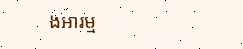ងអារម្ម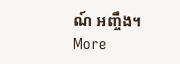ណ៍ អញ្ចឹង។
More